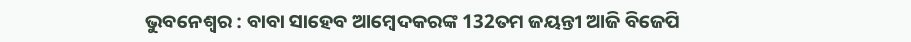ଭୁବନେଶ୍ବର : ବାବା ସାହେବ ଆମ୍ବେଦକରଙ୍କ 132ତମ ଜୟନ୍ତୀ ଆଜି ବିଜେପି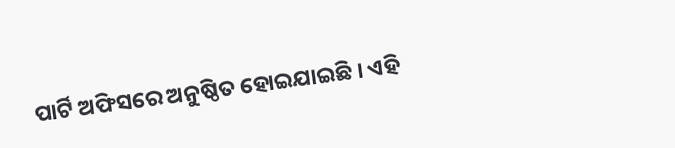ପାର୍ଟି ଅଫିସରେ ଅନୁଷ୍ଠିତ ହୋଇଯାଇଛି । ଏହି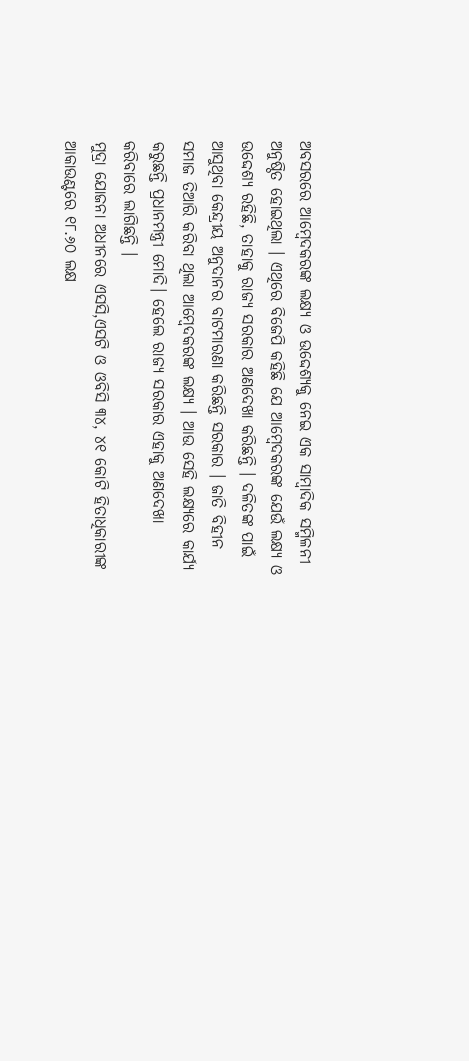ଅବସରରେ ଆମ୍ବେଦକରଙ୍କ ଲକ୍ଷ୍ୟ ଓ ଉଦ୍ଦେଶ୍ୟକୁ ନେଇ ଏକ ସାମ୍ବାଦିକ ସମ୍ମିଳନୀ ଅନୁଷ୍ଠିତ ହୋଇଥିଲା । ଏଥିରେ ବିଜେପି କହିଛି ଯେ ଆମ୍ବେଦକରଙ୍କ ଯେଉଁ ଲକ୍ଷ୍ୟ ଓ ଉଦ୍ଦେଶ୍ୟ ରହିଛି, ତାହାକୁ ରାଜ୍ୟ ସରକାର ଅଣଦେଖା କରିଛନ୍ତି । ଦଳିତଙ୍କ ପାଇଁ ଆସୁଥିବା କେନ୍ଦ୍ରୀୟ ଅନୁଦାନର ବାଟମାରଣା କରିଛନ୍ତି ସରକାର । ଜାତି ବିହୀନ ସମାଜ ତିଆରି କରିବା ଥିଲା ଆମ୍ବେଦକରଙ୍କ ଲକ୍ଷ୍ୟ । ଆଉ ସେହି ଲକ୍ଷ୍ୟରେ କାର୍ଯ୍ୟ କରୁଛନ୍ତି ପ୍ରଧାନମନ୍ତ୍ରୀ ମୋଦି। ହେଲେ ରାଜ୍ୟ ସରକାର ଏହାକୁ ଅଣଦେଖା କରିବାରେ ଲାଗିଛନ୍ତି ।
ମୁଦ୍ରା ଯୋଜନା ଅଧୀନରେ ଏସସି,ଏସଟି ଓ ଓବିସି ୩୪, ୪୧ କୋଟି ହିତାଧିକାରୀଙ୍କ ଆକାଉଣ୍ଟରେ ୧୮.୬୦ ଲକ୍ଷ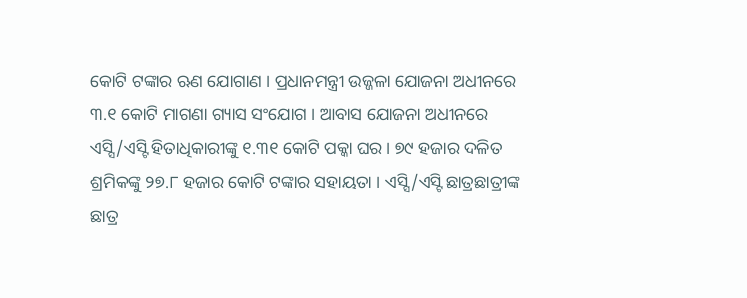କୋଟି ଟଙ୍କାର ଋଣ ଯୋଗାଣ । ପ୍ରଧାନମନ୍ତ୍ରୀ ଉଜ୍ଜଳା ଯୋଜନା ଅଧୀନରେ ୩.୧ କୋଟି ମାଗଣା ଗ୍ୟାସ ସଂଯୋଗ । ଆବାସ ଯୋଜନା ଅଧୀନରେ ଏସ୍ସି/ଏସ୍ଟି ହିତାଧିକାରୀଙ୍କୁ ୧.୩୧ କୋଟି ପକ୍କା ଘର । ୭୯ ହଜାର ଦଳିତ ଶ୍ରମିକଙ୍କୁ ୨୭.୮ ହଜାର କୋଟି ଟଙ୍କାର ସହାୟତା । ଏସ୍ସି/ଏସ୍ଟି ଛାତ୍ରଛାତ୍ରୀଙ୍କ ଛାତ୍ର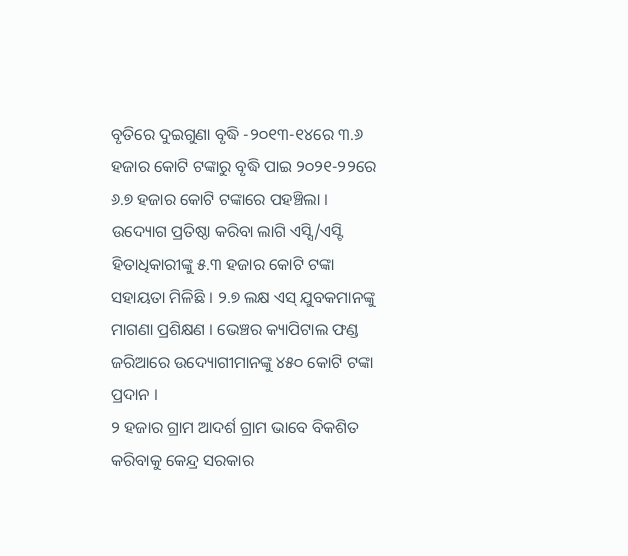ବୃତିରେ ଦୁଇଗୁଣା ବୃଦ୍ଧି -୨୦୧୩-୧୪ରେ ୩.୬ ହଜାର କୋଟି ଟଙ୍କାରୁ ବୃଦ୍ଧି ପାଇ ୨୦୨୧-୨୨ରେ ୬.୭ ହଜାର କୋଟି ଟଙ୍କାରେ ପହଞ୍ଚିଲା । ଉଦ୍ୟୋଗ ପ୍ରତିଷ୍ଠା କରିବା ଲାଗି ଏସ୍ସି/ଏସ୍ଟି ହିତାଧିକାରୀଙ୍କୁ ୫.୩ ହଜାର କୋଟି ଟଙ୍କା ସହାୟତା ମିଳିଛି । ୨.୭ ଲକ୍ଷ ଏସ୍ ଯୁବକମାନଙ୍କୁ ମାଗଣା ପ୍ରଶିକ୍ଷଣ । ଭେଞ୍ଚର କ୍ୟାପିଟାଲ ଫଣ୍ଡ ଜରିଆରେ ଉଦ୍ୟୋଗୀମାନଙ୍କୁ ୪୫୦ କୋଟି ଟଙ୍କା ପ୍ରଦାନ ।
୨ ହଜାର ଗ୍ରାମ ଆଦର୍ଶ ଗ୍ରାମ ଭାବେ ବିକଶିତ କରିବାକୁ କେନ୍ଦ୍ର ସରକାର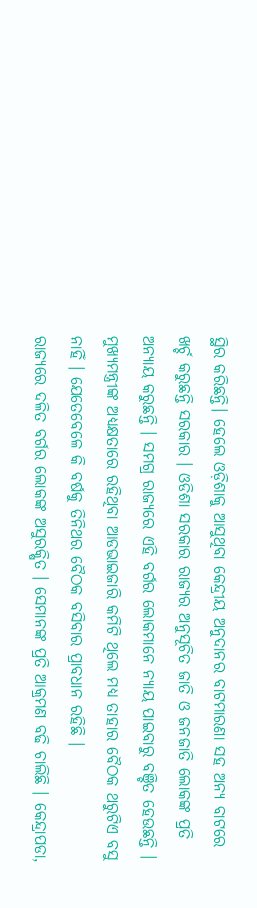ସ୍ଥିର କରିଛନ୍ତି। ହେଲେ ଓଡ଼ିଶାକୁ ଆସୁଥିବା କେନ୍ଦ୍ରୀୟ ଅନୁଦାନର ବାଟମାରଣା ସହ ଅନ୍ୟ ବାଟରେ ଖର୍ଚ୍ଚ କରୁଛନ୍ତି ସରକାର । ଓଡିଶା ସରକାର ରାଜ୍ୟର ଅନୁସୂଚିତ ଜାତି ଓ ଜନଜାତି ଲୋକଙ୍କ ପ୍ରତି ଅନ୍ୟାୟ କରୁଛନ୍ତି । ସମଗ୍ର ରାଜ୍ୟରେ ଏହି ବର୍ଗର ଲୋକମାନେ ନ୍ୟାୟ ପାଇବାରୁ ବଞ୍ଚିତ ହେଉଛନ୍ତି । ମୁଖ୍ୟମନ୍ତ୍ରୀଙ୍କ ଅଧ୍ୟକ୍ଷତାରେ ରହିଥିବା ଆଡଭାଇଜାରି କମିଟି ଥିଲେ ମଧ୍ୟ ତାହାର ବୈଠକ ଥରୁଟିଏ ବସୁ ନାହିଁ । ଯେତେବେଳେ କି ବର୍ଷକୁ ତିନିଥର ବୈଠକ ବସିବାର ପ୍ରାବଧାନ ରହିଛି ।
ରାଜ୍ୟରେ ଦଳିତ ବର୍ଗର ଲୋକଙ୍କ ଅସୁରକ୍ଷିତ । ସେମାନଙ୍କ ପ୍ରତି ଆକ୍ରମଣ ବଢି ଚାଲିଛି । କେନ୍ଦ୍ରାପଡା,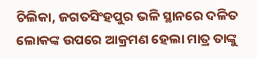ଚିଲିକା, ଜଗତସିଂହପୁର ଭଳି ସ୍ଥାନରେ ଦଳିତ ଲୋକଙ୍କ ଉପରେ ଆକ୍ରମଣ ହେଲା ମାତ୍ର ତାଙ୍କୁ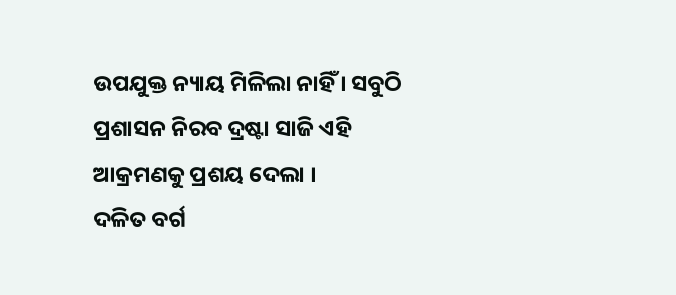ଉପଯୁକ୍ତ ନ୍ୟାୟ ମିଳିଲା ନାହିଁ । ସବୁଠି ପ୍ରଶାସନ ନିରବ ଦ୍ରଷ୍ଟା ସାଜି ଏହି ଆକ୍ରମଣକୁ ପ୍ରଶୟ ଦେଲା ।
ଦଳିତ ବର୍ଗ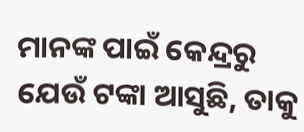ମାନଙ୍କ ପାଇଁ କେନ୍ଦ୍ରରୁ ଯେଉଁ ଟଙ୍କା ଆସୁଛି, ତାକୁ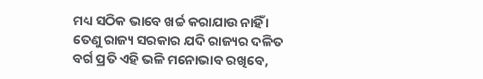ମଧ୍ୟ ସଠିକ ଭାବେ ଖର୍ଚ୍ଚ କରାଯାଉ ନାହିଁ । ତେଣୁ ରାଜ୍ୟ ସରକାର ଯଦି ରାଜ୍ୟର ଦଳିତ ବର୍ଗ ପ୍ରତି ଏହି ଭଳି ମନୋଭାବ ରଖିବେ,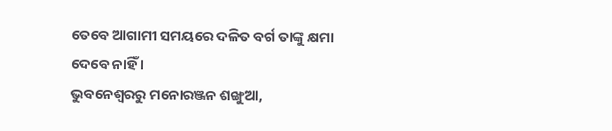ତେବେ ଆଗାମୀ ସମୟରେ ଦଳିତ ବର୍ଗ ତାଙ୍କୁ କ୍ଷମା ଦେବେ ନାହିଁ ।
ଭୁବନେଶ୍ବରରୁ ମନୋରଞ୍ଜନ ଶଙ୍ଖୁଆ,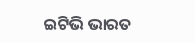ଇଟିଭି ଭାରତ